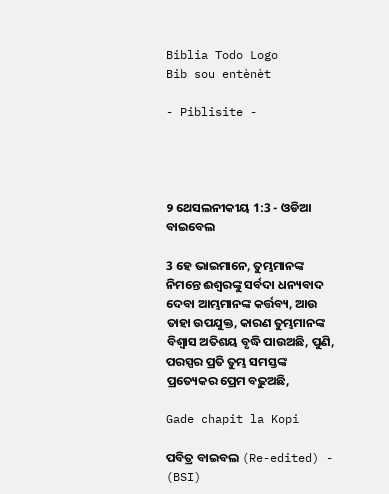Biblia Todo Logo
Bib sou entènèt

- Piblisite -




୨ ଥେସଲନୀକୀୟ 1:3 - ଓଡିଆ ବାଇବେଲ

3 ହେ ଭାଇମାନେ, ତୁମ୍ଭମାନଙ୍କ ନିମନ୍ତେ ଈଶ୍ୱରଙ୍କୁ ସର୍ବଦା ଧନ୍ୟବାଦ ଦେବା ଆମ୍ଭମାନଙ୍କ କର୍ତ୍ତବ୍ୟ, ଆଉ ତାହା ଉପଯୁକ୍ତ, କାରଣ ତୁମ୍ଭମାନଙ୍କ ବିଶ୍ୱାସ ଅତିଶୟ ବୃଦ୍ଧି ପାଉଅଛି, ପୁଣି, ପରସ୍ପର ପ୍ରତି ତୁମ୍ଭ ସମସ୍ତଙ୍କ ପ୍ରତ୍ୟେକର ପ୍ରେମ ବଢ଼ୁଅଛି,

Gade chapit la Kopi

ପବିତ୍ର ବାଇବଲ (Re-edited) - (BSI)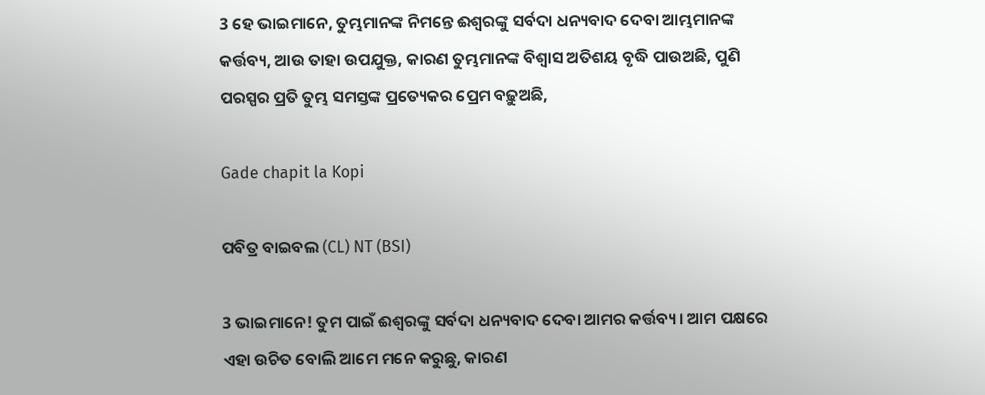3 ହେ ଭାଇମାନେ, ତୁମ୍ଭମାନଙ୍କ ନିମନ୍ତେ ଈଶ୍ଵରଙ୍କୁ ସର୍ବଦା ଧନ୍ୟବାଦ ଦେବା ଆମ୍ଭମାନଙ୍କ କର୍ତ୍ତବ୍ୟ, ଆଉ ତାହା ଉପଯୁକ୍ତ, କାରଣ ତୁମ୍ଭମାନଙ୍କ ବିଶ୍ଵାସ ଅତିଶୟ ବୃଦ୍ଧି ପାଉଅଛି, ପୁଣି ପରସ୍ପର ପ୍ରତି ତୁମ୍ଭ ସମସ୍ତଙ୍କ ପ୍ରତ୍ୟେକର ପ୍ରେମ ବଢ଼ୁଅଛି,

Gade chapit la Kopi

ପବିତ୍ର ବାଇବଲ (CL) NT (BSI)

3 ଭାଇମାନେ! ତୁମ ପାଇଁ ଈଶ୍ୱରଙ୍କୁ ସର୍ବଦା ଧନ୍ୟବାଦ ଦେବା ଆମର କର୍ତ୍ତବ୍ୟ। ଆମ ପକ୍ଷରେ ଏହା ଉଚିତ ବୋଲି ଆମେ ମନେ କରୁଛୁ, କାରଣ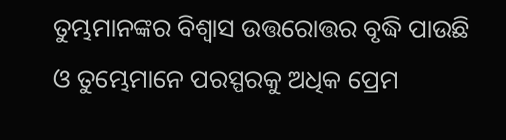ତୁମ୍ଭମାନଙ୍କର ବିଶ୍ୱାସ ଉତ୍ତରୋତ୍ତର ବୃଦ୍ଧି ପାଉଛି ଓ ତୁମ୍ଭେମାନେ ପରସ୍ପରକୁ ଅଧିକ ପ୍ରେମ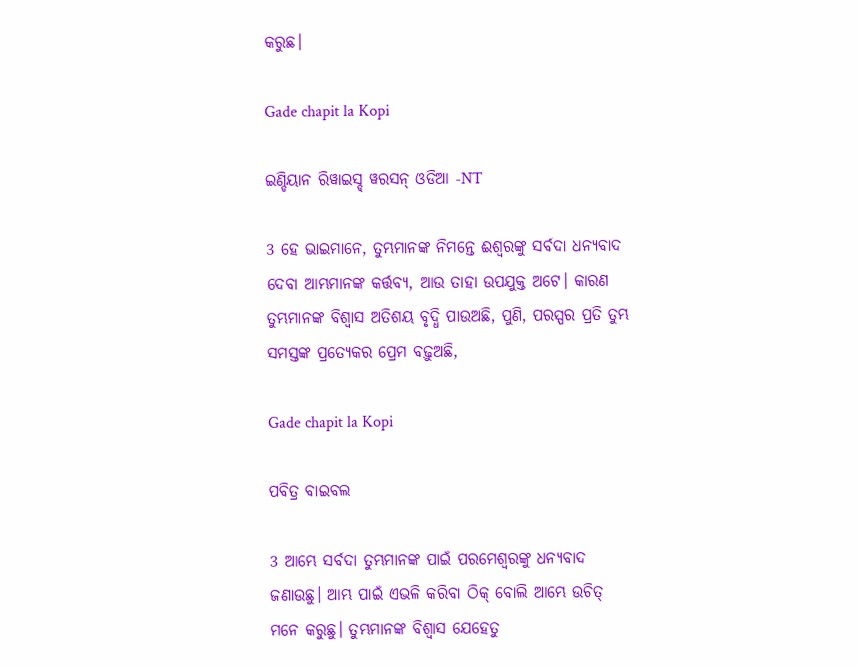କରୁଛ।

Gade chapit la Kopi

ଇଣ୍ଡିୟାନ ରିୱାଇସ୍ଡ୍ ୱରସନ୍ ଓଡିଆ -NT

3 ହେ ଭାଇମାନେ, ତୁମ୍ଭମାନଙ୍କ ନିମନ୍ତେ ଈଶ୍ବରଙ୍କୁ ସର୍ବଦା ଧନ୍ୟବାଦ ଦେବା ଆମ୍ଭମାନଙ୍କ କର୍ତ୍ତବ୍ୟ, ଆଉ ତାହା ଉପଯୁକ୍ତ ଅଟେ। କାରଣ ତୁମ୍ଭମାନଙ୍କ ବିଶ୍ୱାସ ଅତିଶୟ ବୃଦ୍ଧି ପାଉଅଛି, ପୁଣି, ପରସ୍ପର ପ୍ରତି ତୁମ୍ଭ ସମସ୍ତଙ୍କ ପ୍ରତ୍ୟେକର ପ୍ରେମ ବଢ଼ୁଅଛି,

Gade chapit la Kopi

ପବିତ୍ର ବାଇବଲ

3 ଆମ୍ଭେ ସର୍ବଦା ତୁମ୍ଭମାନଙ୍କ ପାଇଁ ପରମେଶ୍ୱରଙ୍କୁ ଧନ୍ୟବାଦ ଜଣାଉଛୁ। ଆମ୍ଭ ପାଇଁ ଏଭଳି କରିବା ଠିକ୍ ବୋଲି ଆମ୍ଭେ ଉଚିତ୍ ମନେ କରୁଛୁ। ତୁମ୍ଭମାନଙ୍କ ବିଶ୍ୱାସ ଯେହେତୁ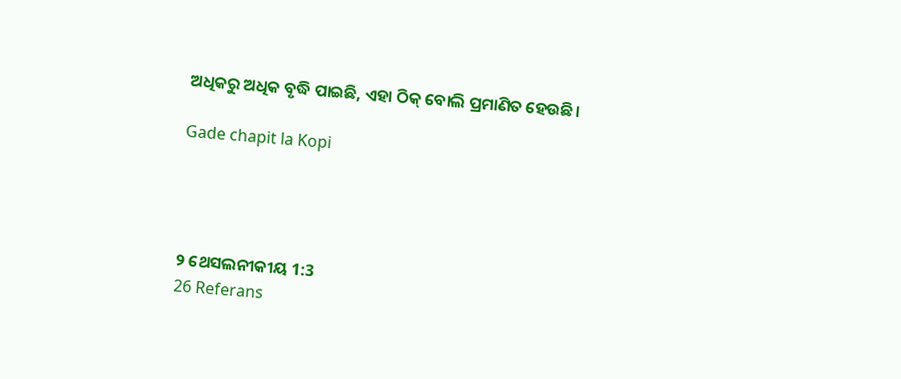ଅଧିକରୁ ଅଧିକ ବୃଦ୍ଧି ପାଇଛି, ଏହା ଠିକ୍ ବୋଲି ପ୍ରମାଣିତ ହେଉଛି।

Gade chapit la Kopi




୨ ଥେସଲନୀକୀୟ 1:3
26 Referans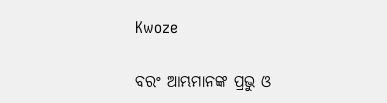Kwoze

ବରଂ ଆମ୍ଭମାନଙ୍କ ପ୍ରଭୁ ଓ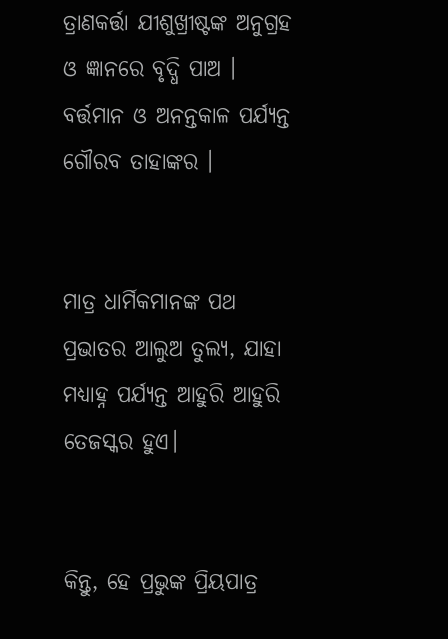ତ୍ରାଣକର୍ତ୍ତା ଯୀଶୁଖ୍ରୀଷ୍ଟଙ୍କ ଅନୁଗ୍ରହ ଓ ଜ୍ଞାନରେ ବୃଦ୍ଧି ପାଅ । ବର୍ତ୍ତମାନ ଓ ଅନନ୍ତକାଳ ପର୍ଯ୍ୟନ୍ତ ଗୌରବ ତାହାଙ୍କର ।


ମାତ୍ର ଧାର୍ମିକମାନଙ୍କ ପଥ ପ୍ରଭାତର ଆଲୁଅ ତୁଲ୍ୟ, ଯାହା ମଧ୍ୟାହ୍ନ ପର୍ଯ୍ୟନ୍ତ ଆହୁରି ଆହୁରି ତେଜସ୍କର ହୁଏ।


କିନ୍ତୁ, ହେ ପ୍ରଭୁଙ୍କ ପ୍ରିୟପାତ୍ର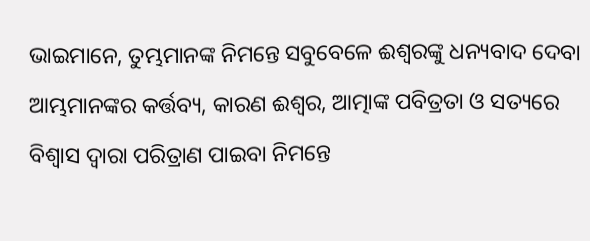ଭାଇମାନେ, ତୁମ୍ଭମାନଙ୍କ ନିମନ୍ତେ ସବୁବେଳେ ଈଶ୍ୱରଙ୍କୁ ଧନ୍ୟବାଦ ଦେବା ଆମ୍ଭମାନଙ୍କର କର୍ତ୍ତବ୍ୟ, କାରଣ ଈଶ୍ୱର, ଆତ୍ମାଙ୍କ ପବିତ୍ରତା ଓ ସତ୍ୟରେ ବିଶ୍ୱାସ ଦ୍ୱାରା ପରିତ୍ରାଣ ପାଇବା ନିମନ୍ତେ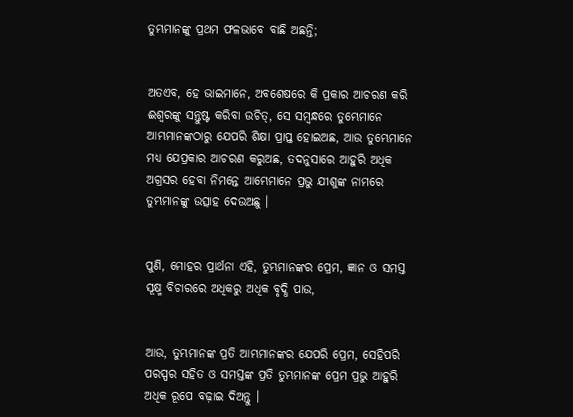ତୁମ୍ଭମାନଙ୍କୁ ପ୍ରଥମ ଫଳଭାବେ ବାଛି ଅଛନ୍ତି;


ଅତଏବ, ହେ ଭାଇମାନେ, ଅବଶେଷରେ କି ପ୍ରକାର ଆଚରଣ କରି ଈଶ୍ୱରଙ୍କୁ ସନ୍ତୁଷ୍ଟ କରିବା ଉଚିତ୍, ସେ ସମ୍ବନ୍ଧରେ ତୁମ୍ଭେମାନେ ଆମ୍ଭମାନଙ୍କଠାରୁ ଯେପରି ଶିକ୍ଷା ପ୍ରାପ୍ତ ହୋଇଅଛ, ଆଉ ତୁମ୍ଭେମାନେ ମଧ୍ୟ ଯେପ୍ରକାର ଆଚରଣ କରୁଅଛ, ତଦନୁସାରେ ଆହୁରି ଅଧିକ ଅଗ୍ରସର ହେବା ନିମନ୍ତେ ଆମ୍ଭେମାନେ ପ୍ରଭୁ ଯୀଶୁଙ୍କ ନାମରେ ତୁମ୍ଭମାନଙ୍କୁ ଉତ୍ସାହ ଦେଉଅଛୁ ।


ପୁଣି, ମୋହର ପ୍ରାର୍ଥନା ଏହି, ତୁମ୍ଭମାନଙ୍କର ପ୍ରେମ, ଜ୍ଞାନ ଓ ସମସ୍ତ ସୂକ୍ଷ୍ମ ବିଚାରରେ ଅଧିକରୁ ଅଧିକ ବୃଦ୍ଧି ପାଉ,


ଆଉ, ତୁମ୍ଭମାନଙ୍କ ପ୍ରତି ଆମ୍ଭମାନଙ୍କର ଯେପରି ପ୍ରେମ, ସେହିପରି ପରସ୍ପର ସହିତ ଓ ସମସ୍ତଙ୍କ ପ୍ରତି ତୁମ୍ଭମାନଙ୍କ ପ୍ରେମ ପ୍ରଭୁ ଆହୁରି ଅଧିକ ରୂପେ ବଢ଼ାଇ ଦିଅନ୍ତୁ ।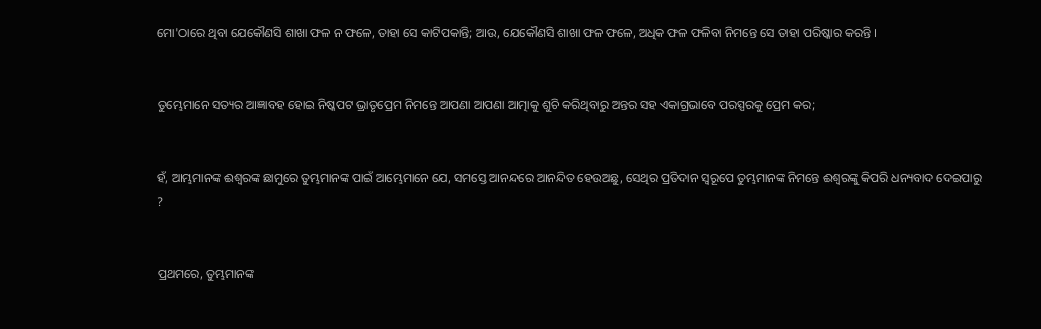ମୋ'ଠାରେ ଥିବା ଯେକୌଣସି ଶାଖା ଫଳ ନ ଫଳେ, ତାହା ସେ କାଟିପକାନ୍ତି; ଆଉ, ଯେକୌଣସି ଶାଖା ଫଳ ଫଳେ, ଅଧିକ ଫଳ ଫଳିବା ନିମନ୍ତେ ସେ ତାହା ପରିଷ୍କାର କରନ୍ତି ।


ତୁମ୍ଭେମାନେ ସତ୍ୟର ଆଜ୍ଞାବହ ହୋଇ ନିଷ୍କପଟ ଭ୍ରାତୃପ୍ରେମ ନିମନ୍ତେ ଆପଣା ଆପଣା ଆତ୍ମାକୁ ଶୁଚି କରିଥିବାରୁ ଅନ୍ତର ସହ ଏକାଗ୍ରଭାବେ ପରସ୍ପରକୁ ପ୍ରେମ କର;


ହଁ, ଆମ୍ଭମାନଙ୍କ ଈଶ୍ୱରଙ୍କ ଛାମୁରେ ତୁମ୍ଭମାନଙ୍କ ପାଇଁ ଆମ୍ଭେମାନେ ଯେ, ସମସ୍ତେ ଆନନ୍ଦରେ ଆନନ୍ଦିତ ହେଉଅଛୁ, ସେଥିର ପ୍ରତିଦାନ ସ୍ୱରୂପେ ତୁମ୍ଭମାନଙ୍କ ନିମନ୍ତେ ଈଶ୍ୱରଙ୍କୁ କିପରି ଧନ୍ୟବାଦ ଦେଇପାରୁ ?


ପ୍ରଥମରେ, ତୁମ୍ଭମାନଙ୍କ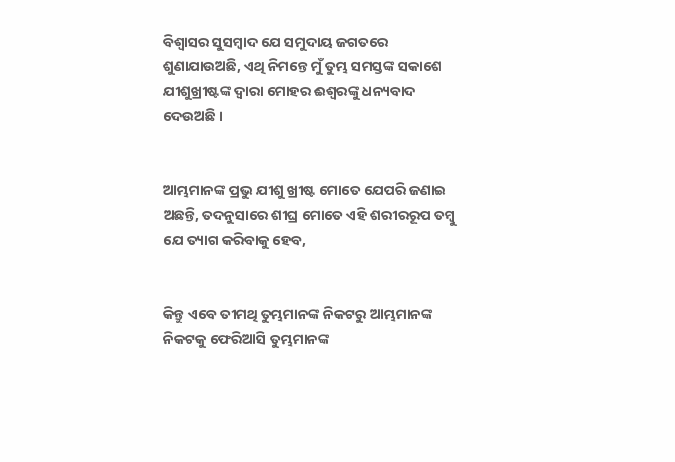ବିଶ୍ୱାସର ସୁସମ୍ବାଦ ଯେ ସମୁଦାୟ ଜଗତରେ ଶୁଣାଯାଉଅଛି, ଏଥି ନିମନ୍ତେ ମୁଁ ତୁମ୍ଭ ସମସ୍ତଙ୍କ ସକାଶେ ଯୀଶୁଖ୍ରୀଷ୍ଟଙ୍କ ଦ୍ୱାରା ମୋହର ଈଶ୍ୱରଙ୍କୁ ଧନ୍ୟବାଦ ଦେଉଅଛି ।


ଆମ୍ଭମାନଙ୍କ ପ୍ରଭୁ ଯୀଶୁ ଖ୍ରୀଷ୍ଟ ମୋତେ ଯେପରି ଜଣାଇ ଅଛନ୍ତି, ତଦନୁସାରେ ଶୀଘ୍ର ମୋତେ ଏହି ଶରୀରରୂପ ତମ୍ବୁ ଯେ ତ୍ୟାଗ କରିବାକୁ ହେବ,


କିନ୍ତୁ ଏବେ ତୀମଥି ତୁମ୍ଭମାନଙ୍କ ନିକଟରୁ ଆମ୍ଭମାନଙ୍କ ନିକଟକୁ ଫେରିଆସି ତୁମ୍ଭମାନଙ୍କ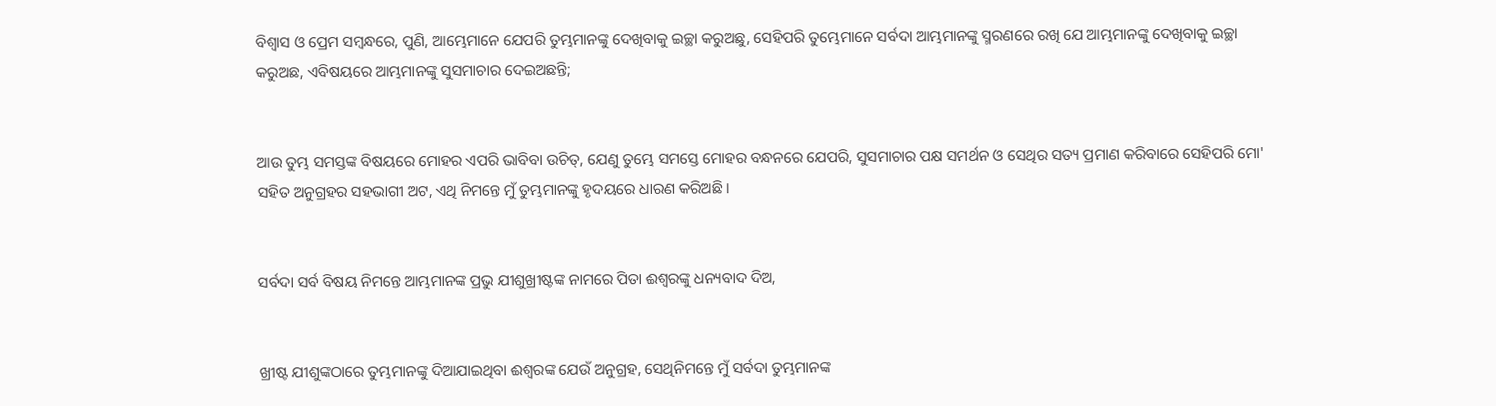ବିଶ୍ୱାସ ଓ ପ୍ରେମ ସମ୍ବନ୍ଧରେ, ପୁଣି, ଆମ୍ଭେମାନେ ଯେପରି ତୁମ୍ଭମାନଙ୍କୁ ଦେଖିବାକୁ ଇଚ୍ଛା କରୁଅଛୁ, ସେହିପରି ତୁମ୍ଭେମାନେ ସର୍ବଦା ଆମ୍ଭମାନଙ୍କୁ ସ୍ମରଣରେ ରଖି ଯେ ଆମ୍ଭମାନଙ୍କୁ ଦେଖିବାକୁ ଇଚ୍ଛା କରୁଅଛ, ଏବିଷୟରେ ଆମ୍ଭମାନଙ୍କୁ ସୁସମାଚାର ଦେଇଅଛନ୍ତି;


ଆଉ ତୁମ୍ଭ ସମସ୍ତଙ୍କ ବିଷୟରେ ମୋହର ଏପରି ଭାବିବା ଉଚିତ୍, ଯେଣୁ ତୁମ୍ଭେ ସମସ୍ତେ ମୋହର ବନ୍ଧନରେ ଯେପରି, ସୁସମାଚାର ପକ୍ଷ ସମର୍ଥନ ଓ ସେଥିର ସତ୍ୟ ପ୍ରମାଣ କରିବାରେ ସେହିପରି ମୋ' ସହିତ ଅନୁଗ୍ରହର ସହଭାଗୀ ଅଟ, ଏଥି ନିମନ୍ତେ ମୁଁ ତୁମ୍ଭମାନଙ୍କୁ ହୃଦୟରେ ଧାରଣ କରିଅଛି ।


ସର୍ବଦା ସର୍ବ ବିଷୟ ନିମନ୍ତେ ଆମ୍ଭମାନଙ୍କ ପ୍ରଭୁ ଯୀଶୁଖ୍ରୀଷ୍ଟଙ୍କ ନାମରେ ପିତା ଈଶ୍ୱରଙ୍କୁ ଧନ୍ୟବାଦ ଦିଅ,


ଖ୍ରୀଷ୍ଟ ଯୀଶୁଙ୍କଠାରେ ତୁମ୍ଭମାନଙ୍କୁ ଦିଆଯାଇଥିବା ଈଶ୍ୱରଙ୍କ ଯେଉଁ ଅନୁଗ୍ରହ, ସେଥିନିମନ୍ତେ ମୁଁ ସର୍ବଦା ତୁମ୍ଭମାନଙ୍କ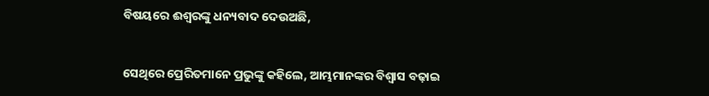ବିଷୟରେ ଈଶ୍ୱରଙ୍କୁ ଧନ୍ୟବାଦ ଦେଉଅଛି,


ସେଥିରେ ପ୍ରେରିତମାନେ ପ୍ରଭୁଙ୍କୁ କହିଲେ, ଆମ୍ଭମାନଙ୍କର ବିଶ୍ୱାସ ବଢ଼ାଇ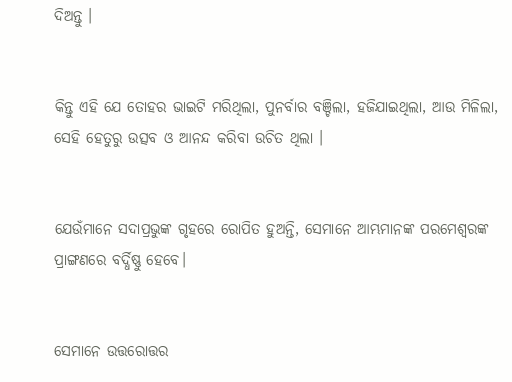ଦିଅନ୍ତୁ ।


କିନ୍ତୁ ଏହି ଯେ ତୋହର ଭାଇଟି ମରିଥିଲା, ପୁନର୍ବାର ବଞ୍ଚିଲା, ହଜିଯାଇଥିଲା, ଆଉ ମିଳିଲା, ସେହି ହେତୁରୁ ଉତ୍ସବ ଓ ଆନନ୍ଦ କରିବା ଉଚିତ ଥିଲା ।


ଯେଉଁମାନେ ସଦାପ୍ରଭୁଙ୍କ ଗୃହରେ ରୋପିତ ହୁଅନ୍ତି, ସେମାନେ ଆମ୍ଭମାନଙ୍କ ପରମେଶ୍ୱରଙ୍କ ପ୍ରାଙ୍ଗଣରେ ବର୍ଦ୍ଧିଷ୍ଣୁ ହେବେ।


ସେମାନେ ଉତ୍ତରୋତ୍ତର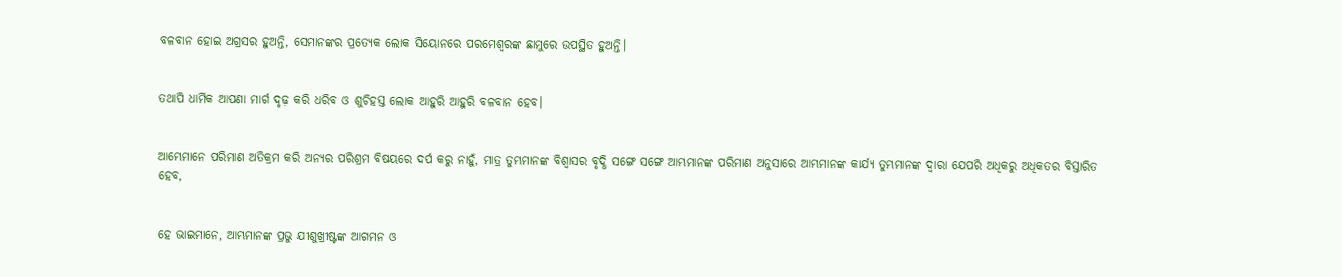ବଳବାନ ହୋଇ ଅଗ୍ରସର ହୁଅନ୍ତି, ସେମାନଙ୍କର ପ୍ରତ୍ୟେକ ଲୋକ ସିୟୋନରେ ପରମେଶ୍ୱରଙ୍କ ଛାମୁରେ ଉପସ୍ଥିତ ହୁଅନ୍ତି।


ତଥାପି ଧାର୍ମିକ ଆପଣା ମାର୍ଗ ଦୃଢ଼ କରି ଧରିବ ଓ ଶୁଚିହସ୍ତ ଲୋକ ଆହୁରି ଆହୁରି ବଳବାନ ହେବ।


ଆମ୍ଭେମାନେ ପରିମାଣ ଅତିକ୍ରମ କରି ଅନ୍ୟର ପରିଶ୍ରମ ବିଷୟରେ ଦର୍ପ କରୁ ନାହୁଁ, ମାତ୍ର ତୁମ୍ଭମାନଙ୍କ ବିଶ୍ୱାସର ବୃଦ୍ଧି ସଙ୍ଗେ ସଙ୍ଗେ ଆମ୍ଭମାନଙ୍କ ପରିମାଣ ଅନୁସାରେ ଆମ୍ଭମାନଙ୍କ କାର୍ଯ୍ୟ ତୁମ୍ଭମାନଙ୍କ ଦ୍ୱାରା ଯେପରି ଅଧିକରୁ ଅଧିକତର ବିସ୍ତାରିତ ହେବ,


ହେ ଭାଇମାନେ, ଆମ୍ଭମାନଙ୍କ ପ୍ରଭୁ ଯୀଶୁଖ୍ରୀଷ୍ଟଙ୍କ ଆଗମନ ଓ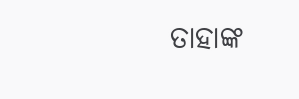ତାହାଙ୍କ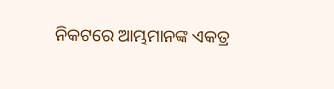ନିକଟରେ ଆମ୍ଭମାନଙ୍କ ଏକତ୍ର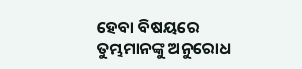ହେବା ବିଷୟରେ ତୁମ୍ଭମାନଙ୍କୁ ଅନୁରୋଧ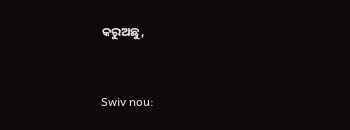କରୁଅଛୁ,


Swiv nou: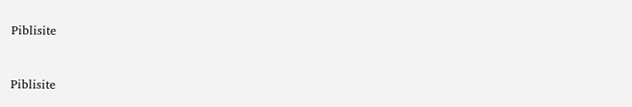Piblisite


Piblisite